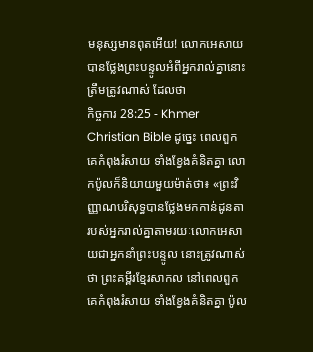មនុស្សមានពុតអើយ! លោកអេសាយបានថ្លែងព្រះបន្ទូលអំពីអ្នករាល់គ្នានោះត្រឹមត្រូវណាស់ ដែលថា
កិច្ចការ 28:25 - Khmer Christian Bible ដូច្នេះ ពេលពួកគេកំពុងរំសាយ ទាំងខ្វែងគំនិតគ្នា លោកប៉ូលក៏និយាយមួយម៉ាត់ថា៖ «ព្រះវិញ្ញាណបរិសុទ្ធបានថ្លែងមកកាន់ដូនតារបស់អ្នករាល់គ្នាតាមរយៈលោកអេសាយជាអ្នកនាំព្រះបន្ទូល នោះត្រូវណាស់ថា ព្រះគម្ពីរខ្មែរសាកល នៅពេលពួកគេកំពុងរំសាយ ទាំងខ្វែងគំនិតគ្នា ប៉ូល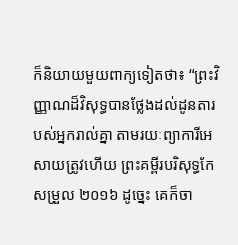ក៏និយាយមួយពាក្យទៀតថា៖ “ព្រះវិញ្ញាណដ៏វិសុទ្ធបានថ្លែងដល់ដូនតារបស់អ្នករាល់គ្នា តាមរយៈព្យាការីអេសាយត្រូវហើយ ព្រះគម្ពីរបរិសុទ្ធកែសម្រួល ២០១៦ ដូច្នេះ គេក៏ចា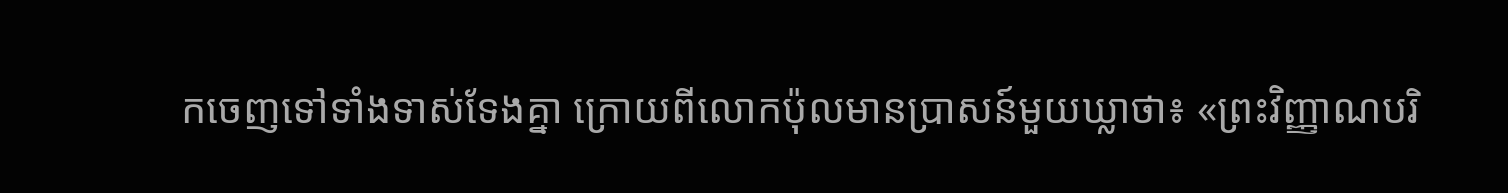កចេញទៅទាំងទាស់ទែងគ្នា ក្រោយពីលោកប៉ុលមានប្រាសន៍មួយឃ្លាថា៖ «ព្រះវិញ្ញាណបរិ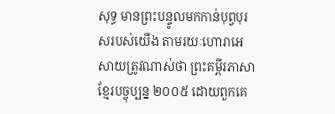សុទ្ធ មានព្រះបន្ទូលមកកាន់បុព្វបុរសរបស់យើង តាមរយៈហោរាអេសាយត្រូវណាស់ថា ព្រះគម្ពីរភាសាខ្មែរបច្ចុប្បន្ន ២០០៥ ដោយពួកគេ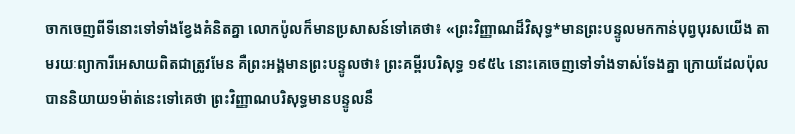ចាកចេញពីទីនោះទៅទាំងខ្វែងគំនិតគ្នា លោកប៉ូលក៏មានប្រសាសន៍ទៅគេថា៖ «ព្រះវិញ្ញាណដ៏វិសុទ្ធ*មានព្រះបន្ទូលមកកាន់បុព្វបុរសយើង តាមរយៈព្យាការីអេសាយពិតជាត្រូវមែន គឺព្រះអង្គមានព្រះបន្ទូលថា៖ ព្រះគម្ពីរបរិសុទ្ធ ១៩៥៤ នោះគេចេញទៅទាំងទាស់ទែងគ្នា ក្រោយដែលប៉ុលបាននិយាយ១ម៉ាត់នេះទៅគេថា ព្រះវិញ្ញាណបរិសុទ្ធមានបន្ទូលនឹ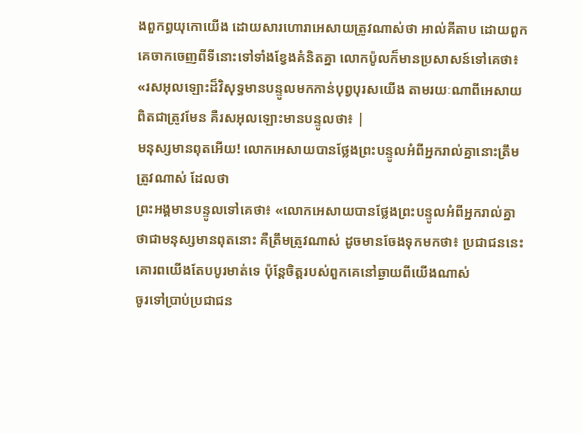ងពួកព្ធយុកោយើង ដោយសារហោរាអេសាយត្រូវណាស់ថា អាល់គីតាប ដោយពួកគេចាកចេញពីទីនោះទៅទាំងខ្វែងគំនិតគ្នា លោកប៉ូលក៏មានប្រសាសន៍ទៅគេថា៖ «រសអុលឡោះដ៏វិសុទ្ធមានបន្ទូលមកកាន់បុព្វបុរសយើង តាមរយៈណាពីអេសាយពិតជាត្រូវមែន គឺរសអុលឡោះមានបន្ទូលថា៖ |
មនុស្សមានពុតអើយ! លោកអេសាយបានថ្លែងព្រះបន្ទូលអំពីអ្នករាល់គ្នានោះត្រឹមត្រូវណាស់ ដែលថា
ព្រះអង្គមានបន្ទូលទៅគេថា៖ «លោកអេសាយបានថ្លែងព្រះបន្ទូលអំពីអ្នករាល់គ្នាថាជាមនុស្សមានពុតនោះ គឺត្រឹមត្រូវណាស់ ដូចមានចែងទុកមកថា៖ ប្រជាជននេះគោរពយើងតែបបូរមាត់ទេ ប៉ុន្ដែចិត្ដរបស់ពួកគេនៅឆ្ងាយពីយើងណាស់
ចូរទៅប្រាប់ប្រជាជន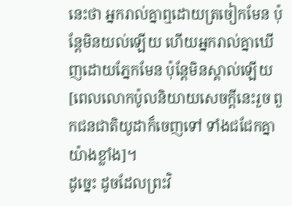នេះថា អ្នករាល់គ្នាឮដោយត្រចៀកមែន ប៉ុន្ដែមិនយល់ឡើយ ហើយអ្នករាល់គ្នាឃើញដោយភ្នែកមែន ប៉ុន្ដែមិនស្គាល់ឡើយ
[ពេលលោកប៉ូលនិយាយសេចក្ដីនេះរួច ពួកជនជាតិយូដាក៏ចេញទៅ ទាំងជជែកគ្នាយ៉ាងខ្លាំង]។
ដូច្នេះ ដូចដែលព្រះវិ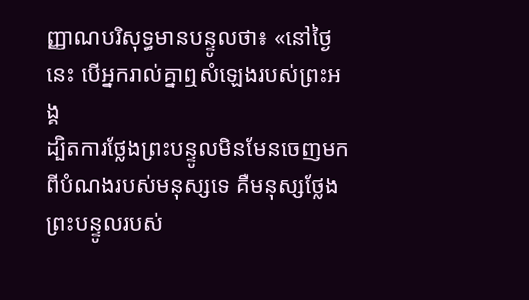ញ្ញាណបរិសុទ្ធមានបន្ទូលថា៖ «នៅថ្ងៃនេះ បើអ្នករាល់គ្នាឮសំឡេងរបស់ព្រះអង្គ
ដ្បិតការថ្លែងព្រះបន្ទូលមិនមែនចេញមកពីបំណងរបស់មនុស្សទេ គឺមនុស្សថ្លែងព្រះបន្ទូលរបស់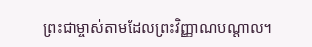ព្រះជាម្ចាស់តាមដែលព្រះវិញ្ញាណបណ្ដាល។